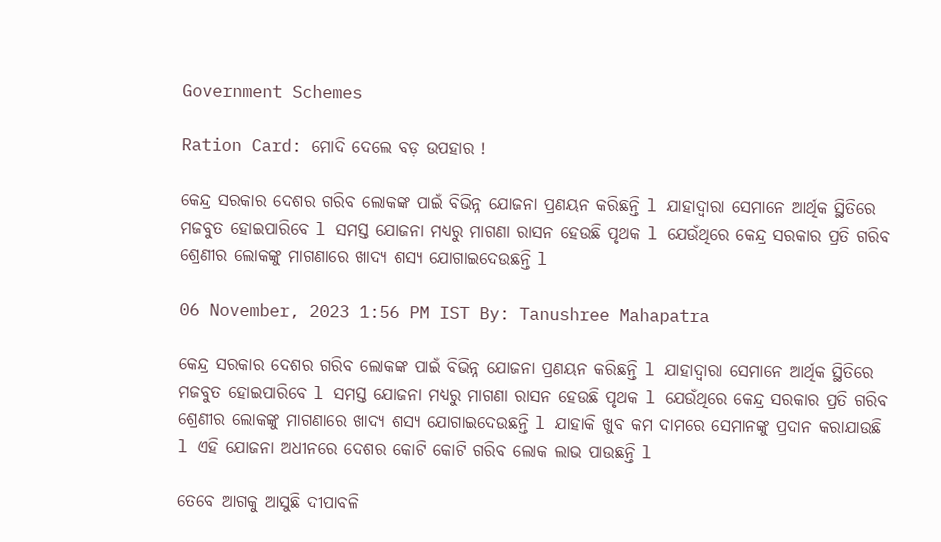Government Schemes

Ration Card: ମୋଦି ଦେଲେ ବଡ଼ ଉପହାର !

କେନ୍ଦ୍ର ସରକାର ଦେଶର ଗରିବ ଲୋକଙ୍କ ପାଇଁ ବିଭିନ୍ନ ଯୋଜନା ପ୍ରଣୟନ କରିଛନ୍ତି l ଯାହାଦ୍ୱାରା ସେମାନେ ଆର୍ଥିକ ସ୍ଥିତିରେ ମଜବୁତ ହୋଇପାରିବେ l ସମସ୍ତ ଯୋଜନା ମଧ୍ୟରୁ ମାଗଣା ରାସନ ହେଉଛି ପୃଥକ l ଯେଉଁଥିରେ କେନ୍ଦ୍ର ସରକାର ପ୍ରତି ଗରିବ ଶ୍ରେଣୀର ଲୋକଙ୍କୁ ମାଗଣାରେ ଖାଦ୍ୟ ଶସ୍ୟ ଯୋଗାଇଦେଉଛନ୍ତି l

06 November, 2023 1:56 PM IST By: Tanushree Mahapatra

କେନ୍ଦ୍ର ସରକାର ଦେଶର ଗରିବ ଲୋକଙ୍କ ପାଇଁ ବିଭିନ୍ନ ଯୋଜନା ପ୍ରଣୟନ କରିଛନ୍ତି l ଯାହାଦ୍ୱାରା ସେମାନେ ଆର୍ଥିକ ସ୍ଥିତିରେ ମଜବୁତ ହୋଇପାରିବେ l ସମସ୍ତ ଯୋଜନା ମଧ୍ୟରୁ ମାଗଣା ରାସନ ହେଉଛି ପୃଥକ l ଯେଉଁଥିରେ କେନ୍ଦ୍ର ସରକାର ପ୍ରତି ଗରିବ ଶ୍ରେଣୀର ଲୋକଙ୍କୁ ମାଗଣାରେ ଖାଦ୍ୟ ଶସ୍ୟ ଯୋଗାଇଦେଉଛନ୍ତି l ଯାହାକି ଖୁବ କମ ଦାମରେ ସେମାନଙ୍କୁ ପ୍ରଦାନ କରାଯାଉଛି l ଏହି ଯୋଜନା ଅଧୀନରେ ଦେଶର କୋଟି କୋଟି ଗରିବ ଲୋକ ଲାଭ ପାଉଛନ୍ତି l

ତେବେ ଆଗକୁ ଆସୁଛି ଦୀପାବଳି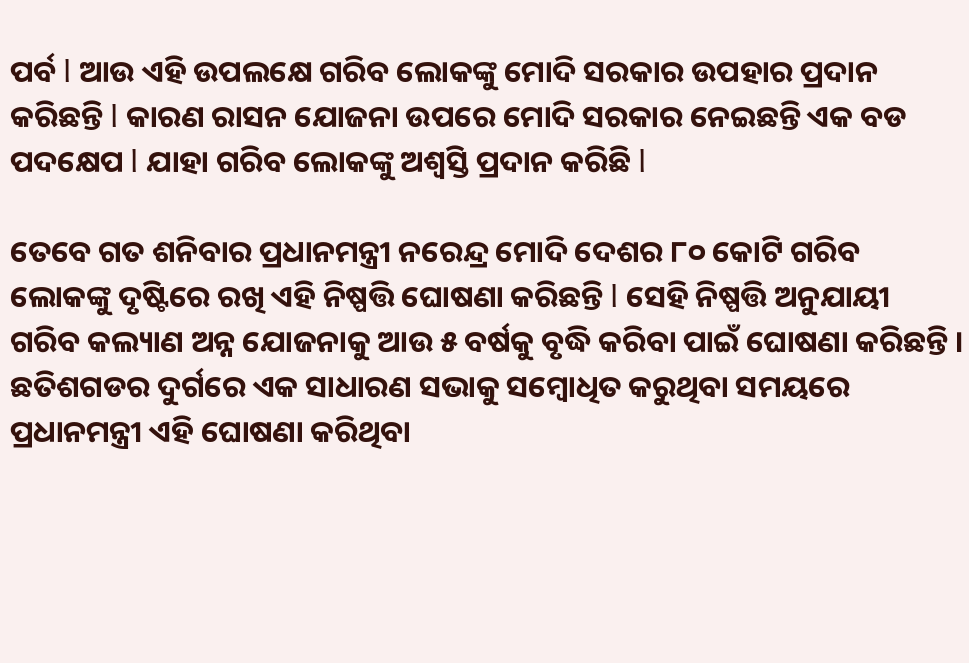ପର୍ବ l ଆଉ ଏହି ଉପଲକ୍ଷେ ଗରିବ ଲୋକଙ୍କୁ ମୋଦି ସରକାର ଉପହାର ପ୍ରଦାନ କରିଛନ୍ତି l କାରଣ ରାସନ ଯୋଜନା ଉପରେ ମୋଦି ସରକାର ନେଇଛନ୍ତି ଏକ ବଡ ପଦକ୍ଷେପ l ଯାହା ଗରିବ ଲୋକଙ୍କୁ ଅଶ୍ଵସ୍ତି ପ୍ରଦାନ କରିଛି l

ତେବେ ଗତ ଶନିବାର ପ୍ରଧାନମନ୍ତ୍ରୀ ନରେନ୍ଦ୍ର ମୋଦି ଦେଶର ୮୦ କୋଟି ଗରିବ ଲୋକଙ୍କୁ ଦୃଷ୍ଟିରେ ରଖି ଏହି ନିଷ୍ପତ୍ତି ଘୋଷଣା କରିଛନ୍ତି l ସେହି ନିଷ୍ପତ୍ତି ଅନୁଯାୟୀ ଗରିବ କଲ୍ୟାଣ ଅନ୍ନ ଯୋଜନାକୁ ଆଉ ୫ ବର୍ଷକୁ ବୃଦ୍ଧି କରିବା ପାଇଁ ଘୋଷଣା କରିଛନ୍ତି । ଛତିଶଗଡର ଦୁର୍ଗରେ ଏକ ସାଧାରଣ ସଭାକୁ ସମ୍ବୋଧିତ କରୁଥିବା ସମୟରେ ପ୍ରଧାନମନ୍ତ୍ରୀ ଏହି ଘୋଷଣା କରିଥିବା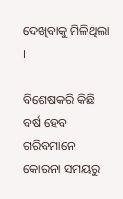ଦେଖିବାକୁ ମିଳିଥିଲା ।

ବିଶେଷକରି କିଛି ବର୍ଷ ହେବ ଗରିବମାନେ କୋରନା ସମୟରୁ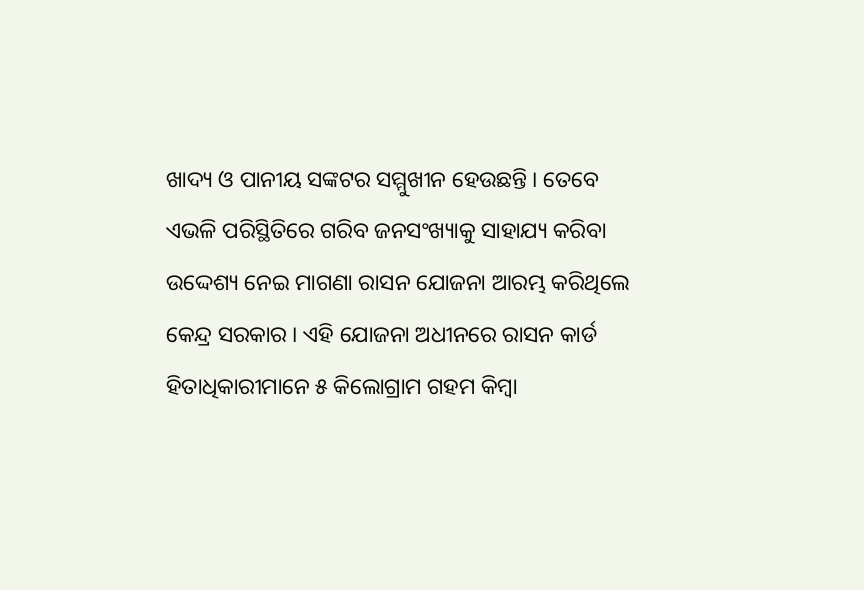ଖାଦ୍ୟ ଓ ପାନୀୟ ସଙ୍କଟର ସମ୍ମୁଖୀନ ହେଉଛନ୍ତି । ତେବେ ଏଭଳି ପରିସ୍ଥିତିରେ ଗରିବ ଜନସଂଖ୍ୟାକୁ ସାହାଯ୍ୟ କରିବା ଉଦ୍ଦେଶ୍ୟ ନେଇ ମାଗଣା ରାସନ ଯୋଜନା ଆରମ୍ଭ କରିଥିଲେ କେନ୍ଦ୍ର ସରକାର । ଏହି ଯୋଜନା ଅଧୀନରେ ରାସନ କାର୍ଡ ହିତାଧିକାରୀମାନେ ୫ କିଲୋଗ୍ରାମ ଗହମ କିମ୍ବା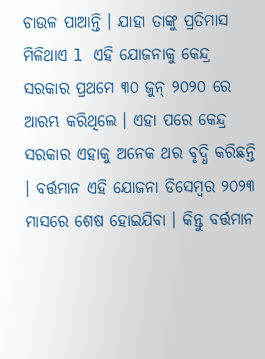ଚାଉଳ ପାଆନ୍ତି । ଯାହା ତାଙ୍କୁ ପ୍ରତିମାସ ମିଳିଥାଏ l ଏହି ଯୋଜନାକୁ କେନ୍ଦ୍ର ସରକାର ପ୍ରଥମେ ୩୦ ଜୁନ୍ ୨୦୨୦ ରେ ଆରମ୍ଭ କରିଥିଲେ । ଏହା ପରେ କେନ୍ଦ୍ର ସରକାର ଏହାକୁ ଅନେକ ଥର ବୃଦ୍ଧି କରିଛନ୍ତି । ବର୍ତ୍ତମାନ ଏହି ଯୋଜନା ଡିସେମ୍ବର ୨୦୨୩ ମାସରେ ଶେଷ ହୋଇଯିବା । କିନ୍ତୁ ବର୍ତ୍ତମାନ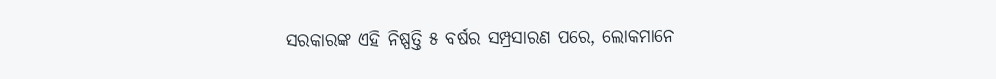ସରକାରଙ୍କ ଏହି ନିଷ୍ପତ୍ତି ୫ ବର୍ଷର ସମ୍ପ୍ରସାରଣ ପରେ, ଲୋକମାନେ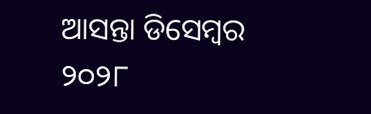ଆସନ୍ତା ଡିସେମ୍ବର ୨୦୨୮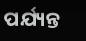ପର୍ଯ୍ୟନ୍ତ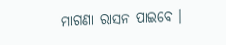ମାଗଣା ରାସନ ପାଇବେ ।